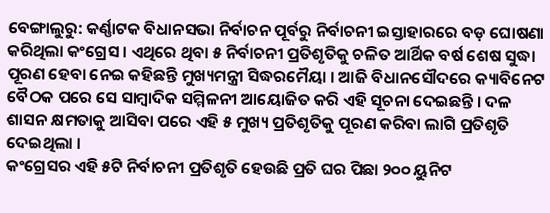ବେଙ୍ଗାଲୁରୁ: କର୍ଣ୍ଣାଟକ ବିଧାନସଭା ନିର୍ବାଚନ ପୂର୍ବରୁ ନିର୍ବାଚନୀ ଇସ୍ତାହାରରେ ବଡ଼ ଘୋଷଣା କରିଥିଲା କଂଗ୍ରେସ । ଏଥିରେ ଥିବା ୫ ନିର୍ବାଚନୀ ପ୍ରତିଶୃତିକୁ ଚଳିତ ଆର୍ଥିକ ବର୍ଷ ଶେଷ ସୁଦ୍ଧା ପୂରଣ ହେବା ନେଇ କହିଛନ୍ତି ମୁଖ୍ୟମନ୍ତ୍ରୀ ସିଦ୍ଧରମୈୟା । ଆଜି ବିଧାନସୌଦରେ କ୍ୟାବିନେଟ ବୈଠକ ପରେ ସେ ସାମ୍ବାଦିକ ସମ୍ମିଳନୀ ଆୟୋଜିତ କରି ଏହି ସୂଚନା ଦେଇଛନ୍ତି । ଦଳ ଶାସନ କ୍ଷମତାକୁ ଆସିବା ପରେ ଏହି ୫ ମୁଖ୍ୟ ପ୍ରତିଶୃତିକୁ ପୂରଣ କରିବା ଲାଗି ପ୍ରତିଶୃତି ଦେଇଥିଲା ।
କଂଗ୍ରେସର ଏହି ୫ଟି ନିର୍ବାଚନୀ ପ୍ରତିଶୃତି ହେଉଛି ପ୍ରତି ଘର ପିଛା ୨୦୦ ୟୁନିଟ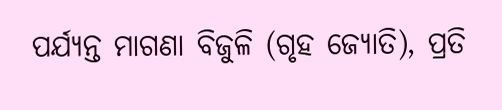ପର୍ଯ୍ୟନ୍ତ ମାଗଣା ବିଜୁଳି (ଗୃହ ଜ୍ୟୋତି), ପ୍ରତି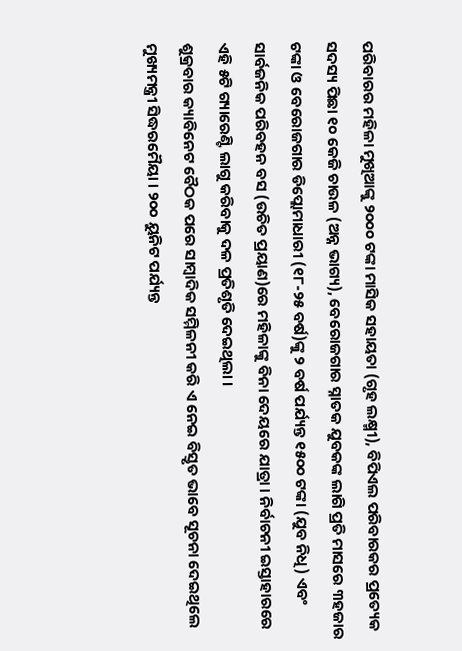ପରିବାରର ମହିଳା ମୁଖିଆଙ୍କୁ ୨୦୦୦ ଟଙ୍କା ମାସିକ ସହାୟତା (ଗୃହ ଲକ୍ଷ୍ମୀ), ବିପିଏଲ ପରିବାରକର ପ୍ରତ୍ୟେକ ସଦସ୍ୟ ପିଛା ୧୦ କେଜି ଚାଉଳ (ଅନ୍ନ ଭାଗ୍ୟ), ବେରୋଜଗାର ସ୍ନାତକ ଯୁବକଙ୍କ ଲାଗି ପ୍ରତି ମାସରେ ୩ହଜାର ଟଙ୍କା ଓ ବେରୋଜଗାର ଡିପ୍ଲୋମାଧାରୀ (୧୮-୨୫ ବର୍ଷ)ଙ୍କୁ ୨ ବର୍ଷ ପର୍ଯ୍ୟନ୍ତ ୧୫୦୦ ଟଙ୍କା (ଯୁବ ନିଧି) ଏବଂ ସାର୍ବଜନିକ ପରିବହନ ବସ (ଉଚିତ ପ୍ରୟାଣ)ରେ ମହିଳାଙ୍କୁ ବିନା ଦେୟରେ ଯାତ୍ରା । ନିର୍ବାଚନୀ ଇସ୍ତାହାରରେ ଏହି ୫ଟି ଗ୍ୟାରେଣ୍ଟି ଲାଗୁ କରିବାକୁ ଦଳ ପ୍ରତିଶୃତି ଦେଇଥିଲା ।
ଶୁକ୍ରବାର କ୍ୟାବିନେଟ ବୈଠକ ପରେ ସାମ୍ବାଦିକ ସମ୍ମିଳନୀ କରି ଏ ନେଇ ବିସ୍ତୃତ ଭାବେ ସୂଚନା ଦେଇଥିଲେ ମୁଖ୍ୟମନ୍ତ୍ରୀ ସିଦ୍ଧରମୈୟା । ୨୦୦ ୟୁନିଟ ପର୍ଯ୍ୟନ୍ତ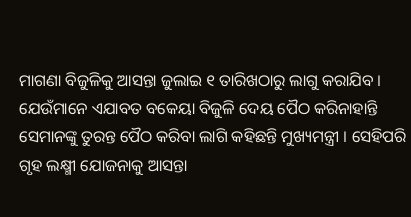ମାଗଣା ବିଜୁଳିକୁ ଆସନ୍ତା ଜୁଲାଇ ୧ ତାରିଖଠାରୁ ଲାଗୁ କରାଯିବ । ଯେଉଁମାନେ ଏଯାବତ ବକେୟା ବିଜୁଳି ଦେୟ ପୈଠ କରିନାହାନ୍ତି ସେମାନଙ୍କୁ ତୁରନ୍ତ ପୈଠ କରିବା ଲାଗି କହିଛନ୍ତି ମୁଖ୍ୟମନ୍ତ୍ରୀ । ସେହିପରି ଗୃହ ଲକ୍ଷ୍ମୀ ଯୋଜନାକୁ ଆସନ୍ତା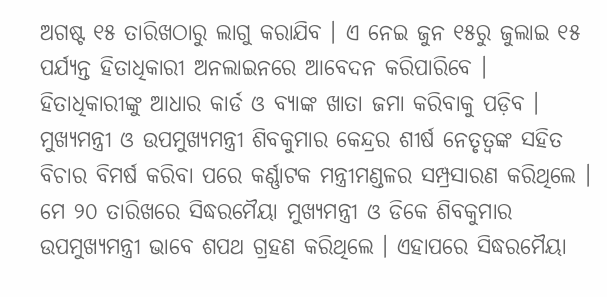ଅଗଷ୍ଟ ୧୫ ତାରିଖଠାରୁ ଲାଗୁ କରାଯିବ । ଏ ନେଇ ଜୁନ ୧୫ରୁ ଜୁଲାଇ ୧୫ ପର୍ଯ୍ୟନ୍ତ ହିତାଧିକାରୀ ଅନଲାଇନରେ ଆବେଦନ କରିପାରିବେ । ହିତାଧିକାରୀଙ୍କୁ ଆଧାର କାର୍ଡ ଓ ବ୍ୟାଙ୍କ ଖାତା ଜମା କରିବାକୁ ପଡ଼ିବ ।
ମୁଖ୍ୟମନ୍ତ୍ରୀ ଓ ଉପମୁଖ୍ୟମନ୍ତ୍ରୀ ଶିବକୁମାର କେନ୍ଦ୍ରର ଶୀର୍ଷ ନେତୃତ୍ବଙ୍କ ସହିତ ବିଚାର ବିମର୍ଷ କରିବା ପରେ କର୍ଣ୍ଣାଟକ ମନ୍ତ୍ରୀମଣ୍ଡଳର ସମ୍ପ୍ରସାରଣ କରିଥିଲେ । ମେ ୨୦ ତାରିଖରେ ସିଦ୍ଧରମୈୟା ମୁଖ୍ୟମନ୍ତ୍ରୀ ଓ ଡିକେ ଶିବକୁମାର ଉପମୁଖ୍ୟମନ୍ତ୍ରୀ ଭାବେ ଶପଥ ଗ୍ରହଣ କରିଥିଲେ । ଏହାପରେ ସିଦ୍ଧରମୈୟା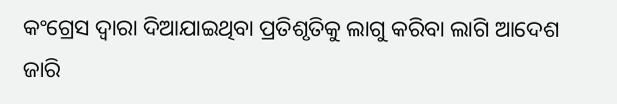କଂଗ୍ରେସ ଦ୍ବାରା ଦିଆଯାଇଥିବା ପ୍ରତିଶୃତିକୁ ଲାଗୁ କରିବା ଲାଗି ଆଦେଶ ଜାରି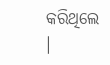କରିଥିଲେ ।